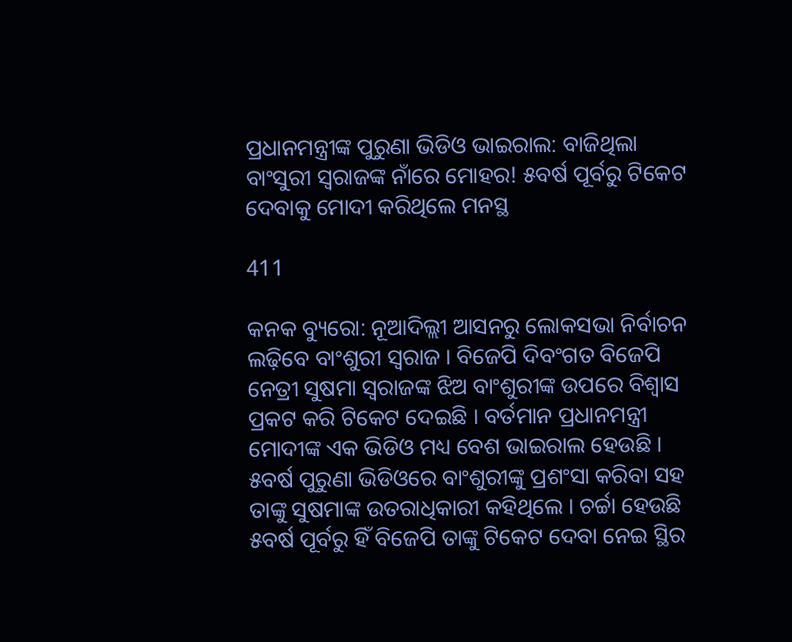ପ୍ରଧାନମନ୍ତ୍ରୀଙ୍କ ପୁରୁଣା ଭିଡିଓ ଭାଇରାଲ: ବାଜିଥିଲା ବାଂସୁରୀ ସ୍ୱରାଜଙ୍କ ନାଁରେ ମୋହର! ୫ବର୍ଷ ପୂର୍ବରୁ ଟିକେଟ ଦେବାକୁ ମୋଦୀ କରିଥିଲେ ମନସ୍ଥ

411

କନକ ବ୍ୟୁରୋ: ନୂଆଦିଲ୍ଲୀ ଆସନରୁ ଲୋକସଭା ନିର୍ବାଚନ ଲଢ଼ିବେ ବାଂଶୁରୀ ସ୍ୱରାଜ । ବିଜେପି ଦିବଂଗତ ବିଜେପି ନେତ୍ରୀ ସୁଷମା ସ୍ୱରାଜଙ୍କ ଝିଅ ବାଂଶୁରୀଙ୍କ ଉପରେ ବିଶ୍ୱାସ ପ୍ରକଟ କରି ଟିକେଟ ଦେଇଛି । ବର୍ତମାନ ପ୍ରଧାନମନ୍ତ୍ରୀ ମୋଦୀଙ୍କ ଏକ ଭିଡିଓ ମଧ୍ୟ ବେଶ ଭାଇରାଲ ହେଉଛି । ୫ବର୍ଷ ପୁରୁଣା ଭିଡିଓରେ ବାଂଶୁରୀଙ୍କୁ ପ୍ରଶଂସା କରିବା ସହ ତାଙ୍କୁ ସୁଷମାଙ୍କ ଉତରାଧିକାରୀ କହିଥିଲେ । ଚର୍ଚ୍ଚା ହେଉଛି ୫ବର୍ଷ ପୂର୍ବରୁ ହିଁ ବିଜେପି ତାଙ୍କୁ ଟିକେଟ ଦେବା ନେଇ ସ୍ଥିର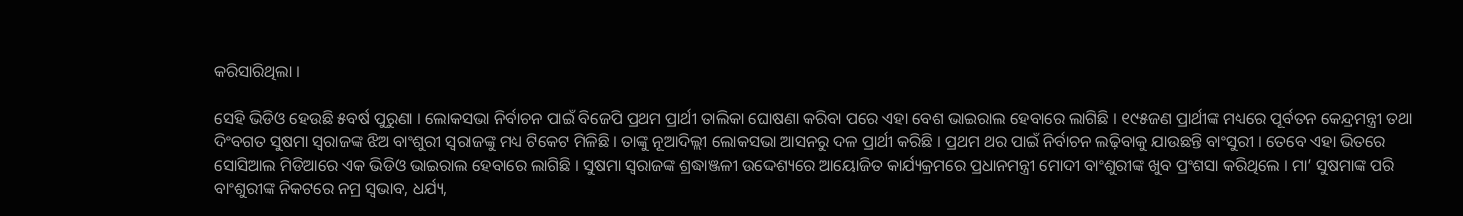କରିସାରିଥିଲା ।

ସେହି ଭିଡିଓ ହେଉଛି ୫ବର୍ଷ ପୁରୁଣା । ଲୋକସଭା ନିର୍ବାଚନ ପାଇଁ ବିଜେପି ପ୍ରଥମ ପ୍ରାର୍ଥୀ ତାଲିକା ଘୋଷଣା କରିବା ପରେ ଏହା ବେଶ ଭାଇରାଲ ହେବାରେ ଲାଗିଛି । ୧୯୫ଜଣ ପ୍ରାର୍ଥୀଙ୍କ ମଧ୍ୟରେ ପୂର୍ବତନ କେନ୍ଦ୍ରମନ୍ତ୍ରୀ ତଥା ଦିଂବଗତ ସୁଷମା ସ୍ୱରାଜଙ୍କ ଝିଅ ବାଂଶୁରୀ ସ୍ୱରାଜଙ୍କୁ ମଧ୍ୟ ଟିକେଟ ମିଳିଛି । ତାଙ୍କୁ ନୂଆଦିଲ୍ଲୀ ଲୋକସଭା ଆସନରୁ ଦଳ ପ୍ରାର୍ଥୀ କରିଛି । ପ୍ରଥମ ଥର ପାଇଁ ନିର୍ବାଚନ ଲଢ଼ିବାକୁ ଯାଉଛନ୍ତି ବାଂସୁରୀ । ତେବେ ଏହା ଭିତରେ ସୋସିଆଲ ମିଡିଆରେ ଏକ ଭିଡିଓ ଭାଇରାଲ ହେବାରେ ଲାଗିଛି । ସୁଷମା ସ୍ୱରାଜଙ୍କ ଶ୍ରଦ୍ଧାଞ୍ଜଳୀ ଉଦ୍ଦେଶ୍ୟରେ ଆୟୋଜିତ କାର୍ଯ୍ୟକ୍ରମରେ ପ୍ରଧାନମନ୍ତ୍ରୀ ମୋଦୀ ବାଂଶୁରୀଙ୍କ ଖୁବ ପ୍ରଂଶସା କରିଥିଲେ । ମା’ ସୁଷମାଙ୍କ ପରି ବାଂଶୁରୀଙ୍କ ନିକଟରେ ନମ୍ର ସ୍ୱଭାବ, ଧର୍ଯ୍ୟ,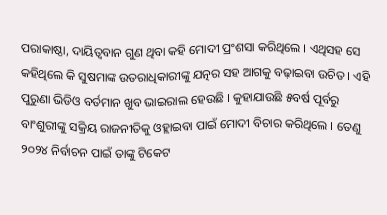ପରାକାଷ୍ଠା, ଦାୟିତ୍ୱବାନ ଗୁଣ ଥିବା କହି ମୋଦୀ ପ୍ରଂଶସା କରିଥିଲେ । ଏଥିସହ ସେ କହିଥିଲେ କି ସୁଷମାଙ୍କ ଉତରାଧିକାରୀଙ୍କୁ ଯତ୍ନର ସହ ଆଗକୁ ବଢ଼ାଇବା ଉଚିତ । ଏହି ପୁରୁଣା ଭିଡିଓ ବର୍ତମାନ ଖୁବ ଭାଇରାଲ ହେଉଛି । କୁହାଯାଉଛି ୫ବର୍ଷ ପୂର୍ବରୁ ବାଂଶୁରୀଙ୍କୁ ସକ୍ରିୟ ରାଜନୀତିକୁ ଓହ୍ଲାଇବା ପାଇଁ ମୋଦୀ ବିଚାର କରିଥିଲେ । ତେଣୁ ୨୦୨୪ ନିର୍ବାଚନ ପାଇଁ ତାଙ୍କୁ ଟିକେଟ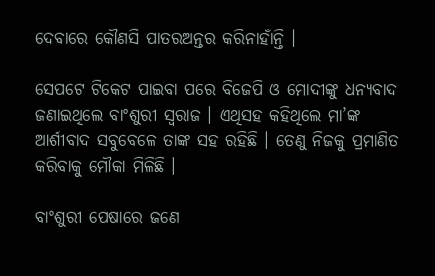ଦେବାରେ କୌଣସି ପାତରଅନ୍ତର କରିନାହାଁନ୍ତି ।

ସେପଟେ ଟିକେଟ ପାଇବା ପରେ ବିଜେପି ଓ ମୋଦୀଙ୍କୁ ଧନ୍ୟବାଦ ଜଣାଇଥିଲେ ବାଂଶୁରୀ ସ୍ୱରାଜ । ଏଥିସହ କହିଥିଲେ ମା’ଙ୍କ ଆର୍ଶୀବାଦ ସବୁବେଳେ ତାଙ୍କ ସହ ରହିଛି । ତେଣୁ ନିଜକୁ ପ୍ରମାଣିତ କରିବାକୁ ମୌକା ମିଳିଛି ।

ବାଂଶୁରୀ ପେଷାରେ ଜଣେ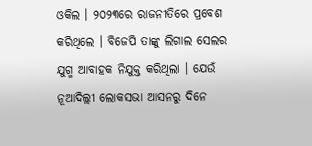ଓକିଲ । ୨୦୨୩ରେ ରାଜନୀତିରେ ପ୍ରବେଶ କରିଥିଲେ । ବିଜେପି ତାଙ୍କୁ ଲିଗାଲ ସେଲର ଯୁଗ୍ମ ଆବାହକ ନିଯୁକ୍ତ କରିଥିଲା । ଯେଉଁ ନୂଆଦିଲ୍ଲୀ ଲୋକସଭା ଆସନରୁ ଦିନେ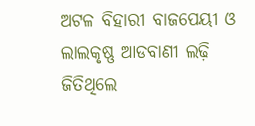ଅଟଳ ବିହାରୀ ବାଜପେୟୀ ଓ ଲାଲକୃଷ୍ଣ ଆଡବାଣୀ ଲଢ଼ି ଜିତିଥିଲେ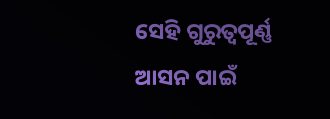ସେହି ଗୁରୁତ୍ୱପୂର୍ଣ୍ଣ ଆସନ ପାଇଁ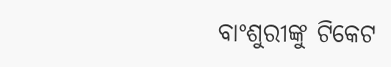ବାଂଶୁରୀଙ୍କୁ ଟିକେଟ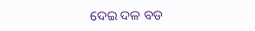ଦେଇ ଦଳ ବଡ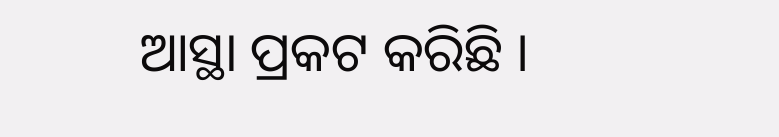ଆସ୍ଥା ପ୍ରକଟ କରିଛି ।